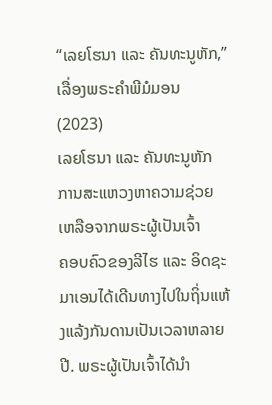“ເລຍໂຮນາ ແລະ ຄັນທະນູຫັກ,” ເລື່ອງພຣະຄຳພີມໍມອນ (2023)
ເລຍໂຮນາ ແລະ ຄັນທະນູຫັກ
ການສະແຫວງຫາຄວາມຊ່ວຍເຫລືອຈາກພຣະຜູ້ເປັນເຈົ້າ
ຄອບຄົວຂອງລີໄຮ ແລະ ອິດຊະມາເອນໄດ້ເດີນທາງໄປໃນຖິ່ນແຫ້ງແລ້ງກັນດານເປັນເວລາຫລາຍປີ. ພຣະຜູ້ເປັນເຈົ້າໄດ້ນຳ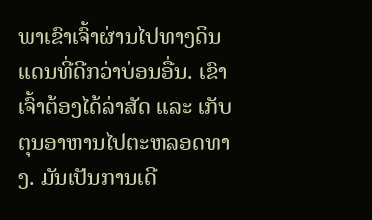ພາເຂົາເຈົ້າຜ່ານໄປທາງດິນແດນທີ່ດີກວ່າບ່ອນອື່ນ. ເຂົາເຈົ້າຕ້ອງໄດ້ລ່າສັດ ແລະ ເກັບຕຸນອາຫານໄປຕະຫລອດທາງ. ມັນເປັນການເດີ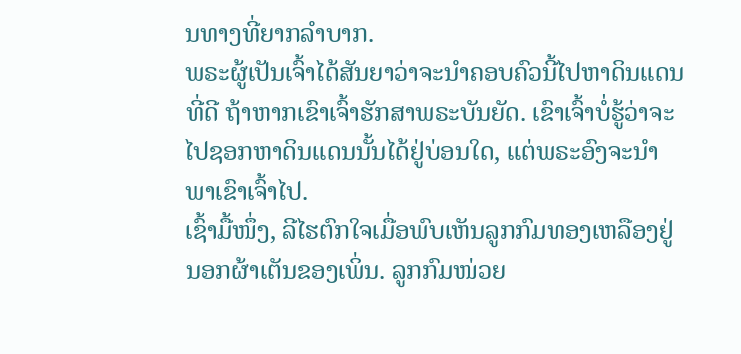ນທາງທີ່ຍາກລຳບາກ.
ພຣະຜູ້ເປັນເຈົ້າໄດ້ສັນຍາວ່າຈະນຳຄອບຄົວນີ້ໄປຫາດິນແດນທີ່ດີ ຖ້າຫາກເຂົາເຈົ້າຮັກສາພຣະບັນຍັດ. ເຂົາເຈົ້າບໍ່ຮູ້ວ່າຈະໄປຊອກຫາດິນແດນນັ້ນໄດ້ຢູ່ບ່ອນໃດ, ແຕ່ພຣະອົງຈະນຳພາເຂົາເຈົ້າໄປ.
ເຊົ້າມື້ໜຶ່ງ, ລີໄຮຕົກໃຈເມື່ອພົບເຫັນລູກກົມທອງເຫລືອງຢູ່ນອກຜ້າເຕັນຂອງເພິ່ນ. ລູກກົມໜ່ວຍ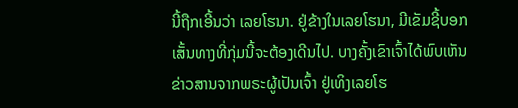ນີ້ຖືກເອີ້ນວ່າ ເລຍໂຮນາ. ຢູ່ຂ້າງໃນເລຍໂຮນາ, ມີເຂັມຊີ້ບອກເສັ້ນທາງທີ່ກຸ່ມນີ້ຈະຕ້ອງເດີນໄປ. ບາງຄັ້ງເຂົາເຈົ້າໄດ້ພົບເຫັນຂ່າວສານຈາກພຣະຜູ້ເປັນເຈົ້າ ຢູ່ເທິງເລຍໂຮ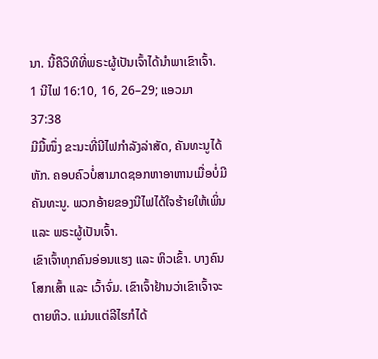ນາ. ນີ້ຄືວິທີທີ່ພຣະຜູ້ເປັນເຈົ້າໄດ້ນຳພາເຂົາເຈົ້າ.
1 ນີໄຟ 16:10, 16, 26–29; ແອວມາ 37:38
ມີມື້ໜຶ່ງ ຂະນະທີ່ນີໄຟກຳລັງລ່າສັດ, ຄັນທະນູໄດ້ຫັກ. ຄອບຄົວບໍ່ສາມາດຊອກຫາອາຫານເມື່ອບໍ່ມີຄັນທະນູ. ພວກອ້າຍຂອງນີໄຟໄດ້ໃຈຮ້າຍໃຫ້ເພິ່ນ ແລະ ພຣະຜູ້ເປັນເຈົ້າ.
ເຂົາເຈົ້າທຸກຄົນອ່ອນແຮງ ແລະ ຫິວເຂົ້າ. ບາງຄົນໂສກເສົ້າ ແລະ ເວົ້າຈົ່ມ. ເຂົາເຈົ້າຢ້ານວ່າເຂົາເຈົ້າຈະຕາຍຫິວ. ແມ່ນແຕ່ລີໄຮກໍໄດ້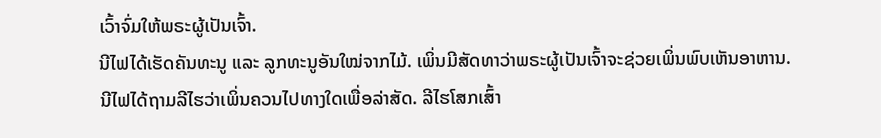ເວົ້າຈົ່ມໃຫ້ພຣະຜູ້ເປັນເຈົ້າ.
ນີໄຟໄດ້ເຮັດຄັນທະນູ ແລະ ລູກທະນູອັນໃໝ່ຈາກໄມ້. ເພິ່ນມີສັດທາວ່າພຣະຜູ້ເປັນເຈົ້າຈະຊ່ວຍເພິ່ນພົບເຫັນອາຫານ.
ນີໄຟໄດ້ຖາມລີໄຮວ່າເພິ່ນຄວນໄປທາງໃດເພື່ອລ່າສັດ. ລີໄຮໂສກເສົ້າ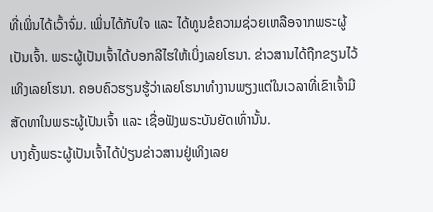ທີ່ເພິ່ນໄດ້ເວົ້າຈົ່ມ. ເພິ່ນໄດ້ກັບໃຈ ແລະ ໄດ້ທູນຂໍຄວາມຊ່ວຍເຫລືອຈາກພຣະຜູ້ເປັນເຈົ້າ. ພຣະຜູ້ເປັນເຈົ້າໄດ້ບອກລີໄຮໃຫ້ເບິ່ງເລຍໂຮນາ. ຂ່າວສານໄດ້ຖືກຂຽນໄວ້ເທິງເລຍໂຮນາ. ຄອບຄົວຮຽນຮູ້ວ່າເລຍໂຮນາທຳງານພຽງແຕ່ໃນເວລາທີ່ເຂົາເຈົ້າມີສັດທາໃນພຣະຜູ້ເປັນເຈົ້າ ແລະ ເຊື່ອຟັງພຣະບັນຍັດເທົ່ານັ້ນ.
ບາງຄັ້ງພຣະຜູ້ເປັນເຈົ້າໄດ້ປ່ຽນຂ່າວສານຢູ່ເທິງເລຍ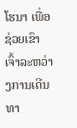ໂຮນາ ເພື່ອຊ່ວຍເຂົາເຈົ້າລະຫວ່າງການເດີນທາ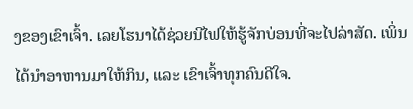ງຂອງເຂົາເຈົ້າ. ເລຍໂຮນາໄດ້ຊ່ວຍນີໄຟໃຫ້ຮູ້ຈັກບ່ອນທີ່ຈະໄປລ່າສັດ. ເພິ່ນໄດ້ນຳອາຫານມາໃຫ້ກິນ, ແລະ ເຂົາເຈົ້າທຸກຄົນດີໃຈ.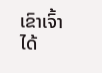ເຂົາເຈົ້າໄດ້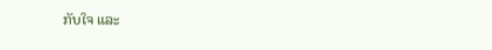ກັບໃຈ ແລະ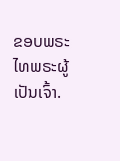ຂອບພຣະໄທພຣະຜູ້ເປັນເຈົ້າ.